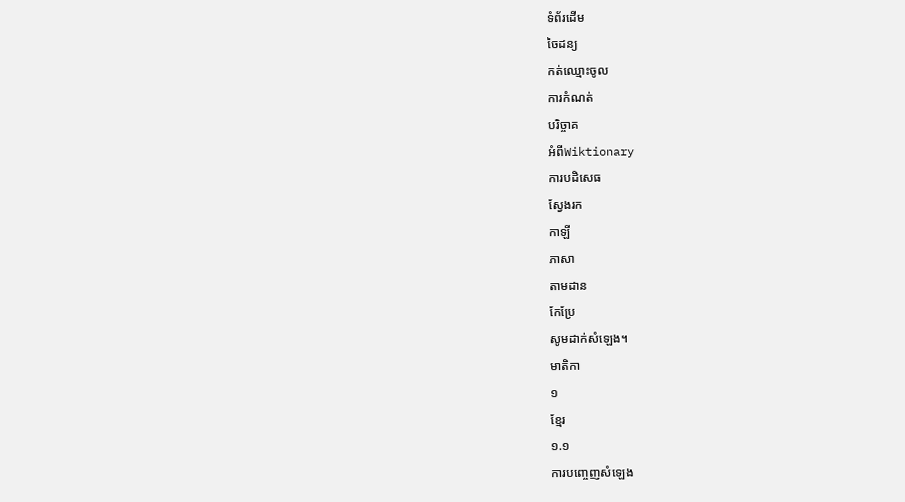ទំព័រដើម
ចៃដន្យ
កត់ឈ្មោះចូល
ការកំណត់
បរិច្ចាគ
អំពីWiktionary
ការបដិសេធ
ស្វែងរក
កាឡី
ភាសា
តាមដាន
កែប្រែ
សូមដាក់សំឡេង។
មាតិកា
១
ខ្មែរ
១.១
ការបញ្ចេញសំឡេង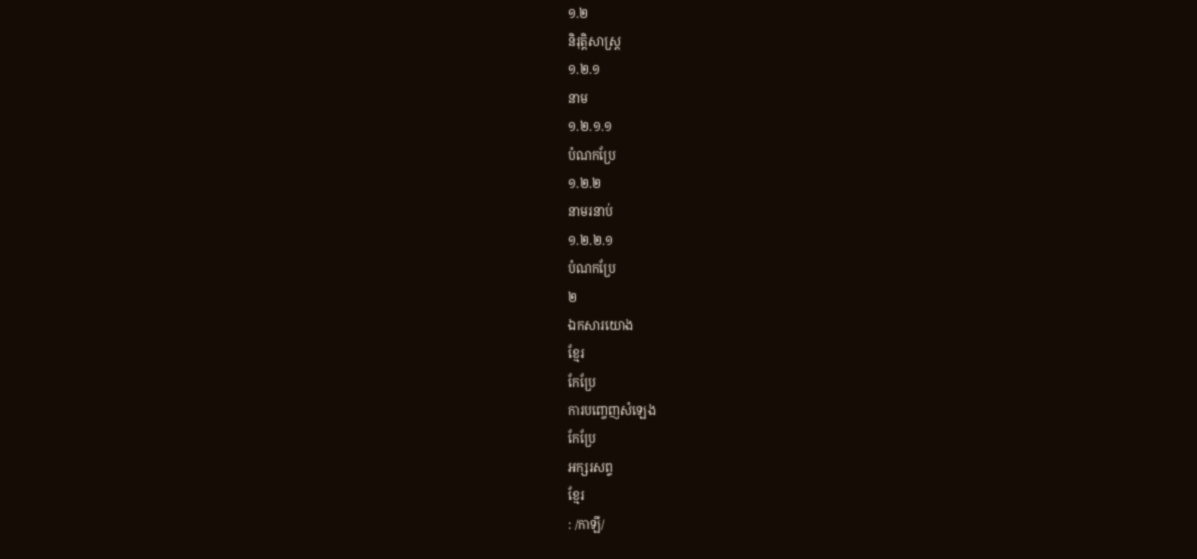១.២
និរុត្តិសាស្ត្រ
១.២.១
នាម
១.២.១.១
បំណកប្រែ
១.២.២
នាមរនាប់
១.២.២.១
បំណកប្រែ
២
ឯកសារយោង
ខ្មែរ
កែប្រែ
ការបញ្ចេញសំឡេង
កែប្រែ
អក្សរសព្ទ
ខ្មែរ
: /កាឡី/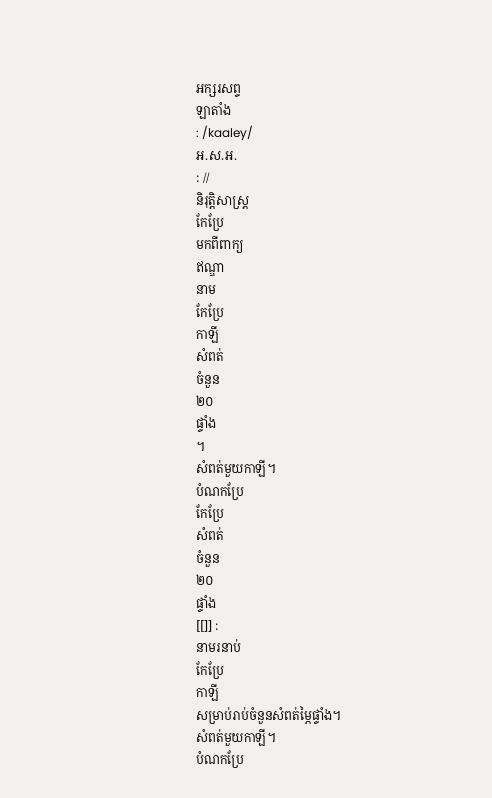អក្សរសព្ទ
ឡាតាំង
: /kaaley/
អ.ស.អ.
: //
និរុត្តិសាស្ត្រ
កែប្រែ
មកពីពាក្យ
ឥណ្ឌា
នាម
កែប្រែ
កាឡី
សំពត់
ចំនួន
២០
ផ្ទាំង
។
សំពត់មួយកាឡី។
បំណកប្រែ
កែប្រែ
សំពត់
ចំនួន
២០
ផ្ទាំង
[[]] :
នាមរនាប់
កែប្រែ
កាឡី
សម្រាប់រាប់ចំនួនសំពត់ម្ភៃផ្ទាំង។
សំពត់មួយកាឡី។
បំណកប្រែ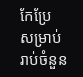កែប្រែ
សម្រាប់រាប់ចំនួន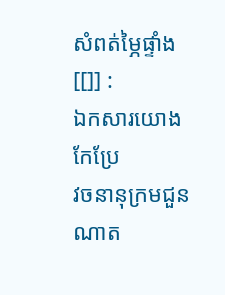សំពត់ម្ភៃផ្ទាំង
[[]] :
ឯកសារយោង
កែប្រែ
វចនានុក្រមជួនណាត